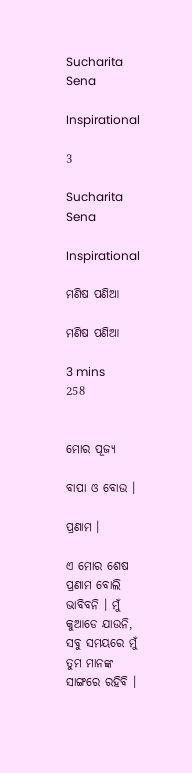Sucharita Sena

Inspirational

3

Sucharita Sena

Inspirational

ମଣିଷ ପଣିଆ

ମଣିଷ ପଣିଆ

3 mins
258


ମୋର ପୂଜ୍ୟ

ବାପା ଓ ବୋଉ ।

ପ୍ରଣାମ ।

ଏ ମୋର ଶେଷ ପ୍ରଣାମ ବୋଲି ଭାବିବନି । ମୁଁ କୁଆଡେ ଯାଉନି, ସବୁ ସମୟରେ ମୁଁ ତୁମ ମାନଙ୍କ ସାଙ୍ଗରେ ରହିବି ।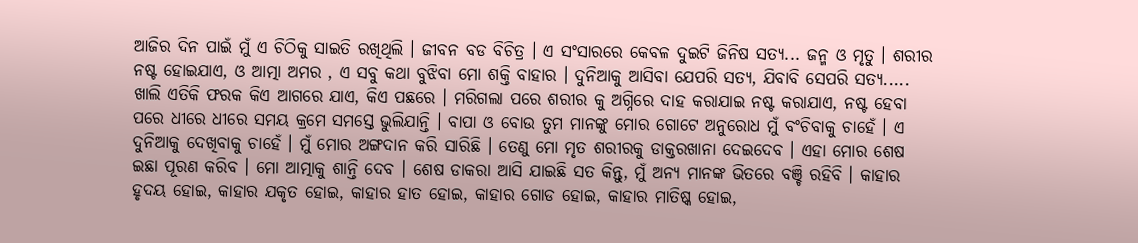ଆଜିର ଦିନ ପାଇଁ ମୁଁ ଏ ଚିଠିକୁ ସାଇତି ରଖିଥିଲି । ଜୀବନ ବଡ ବିଚିତ୍ର । ଏ ସଂସାରରେ କେବଳ ଦୁଇଟି ଜିନିଷ ସତ୍ୟ... ଜନ୍ମ ଓ ମୃତୁ । ଶରୀର ନଷ୍ଟ ହୋଇଯାଏ, ଓ ଆତ୍ମା ଅମର , ଏ ସବୁ କଥା ବୁଝିବା ମୋ ଶକ୍ତି ବାହାର । ଦୁନିଆକୁ ଆସିବା ଯେପରି ସତ୍ୟ, ଯିବାବି ସେପରି ସତ୍ୟ..... ଖାଲି ଏତିକି ଫରକ କିଏ ଆଗରେ ଯାଏ, କିଏ ପଛରେ । ମରିଗଲା ପରେ ଶରୀର କୁ ଅଗ୍ନିରେ ଦାହ କରାଯାଇ ନଷ୍ଟ କରାଯାଏ, ନଷ୍ଟ ହେବା ପରେ ଧୀରେ ଧୀରେ ସମୟ କ୍ରମେ ସମସ୍ତେ ଭୁଲିଯାନ୍ତି । ବାପା ଓ ବୋଉ ତୁମ ମାନଙ୍କୁ ମୋର ଗୋଟେ ଅନୁରୋଧ ମୁଁ ବଂଚିବାକୁ ଚାହେଁ । ଏ ଦୁନିଆକୁ ଦେଖିବାକୁ ଚାହେଁ । ମୁଁ ମୋର ଅଙ୍ଗଦାନ କରି ସାରିଛି । ତେଣୁ ମୋ ମୃତ ଶରୀରକୁ ଡାକ୍ତରଖାନା ଦେଇଦେବ । ଏହା ମୋର ଶେଷ ଇଛା ପୂରଣ କରିବ । ମୋ ଆତ୍ମାକୁ ଶାନ୍ତି ଦେବ । ଶେଷ ଡାକରା ଆସି ଯାଇଛି ସତ କିନ୍ତୁ, ମୁଁ ଅନ୍ୟ ମାନଙ୍କ ଭିତରେ ବଞ୍ଚି ରହିବି । କାହାର ହୃଦୟ ହୋଇ, କାହାର ଯକୃତ ହୋଇ, କାହାର ହାତ ହୋଇ, କାହାର ଗୋଡ ହୋଇ, କାହାର ମାତିଷ୍କ ହୋଇ,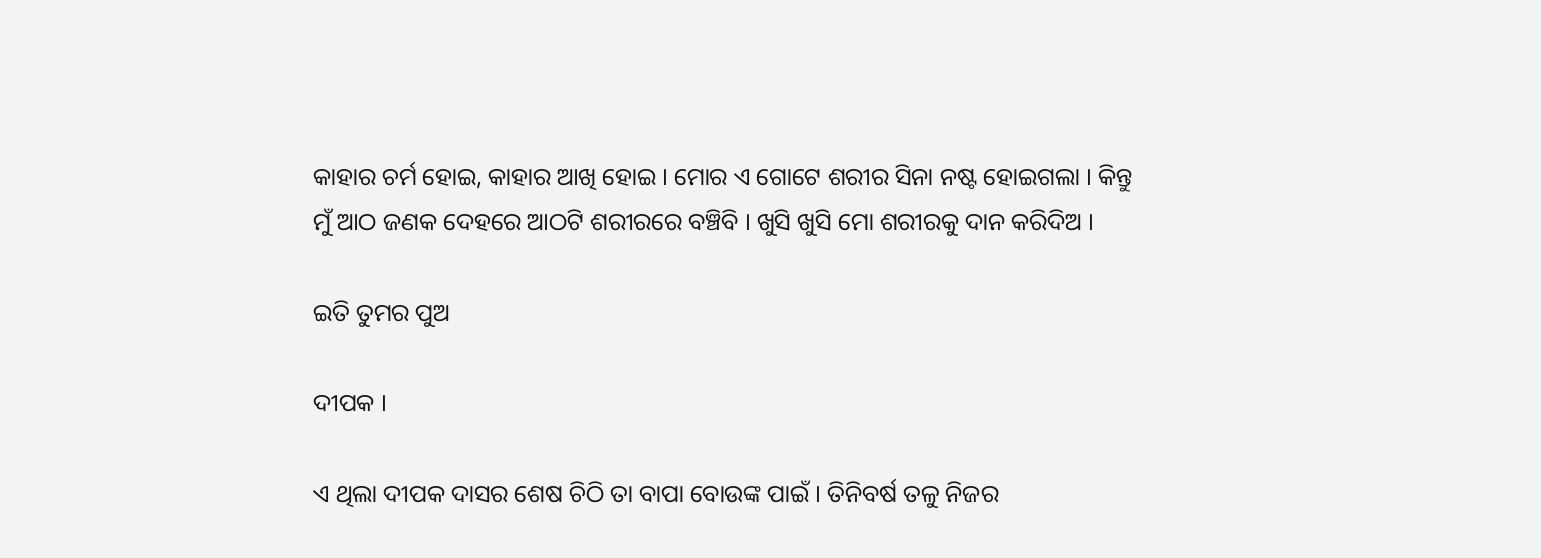କାହାର ଚର୍ମ ହୋଇ, କାହାର ଆଖି ହୋଇ । ମୋର ଏ ଗୋଟେ ଶରୀର ସିନା ନଷ୍ଟ ହୋଇଗଲା । କିନ୍ତୁ ମୁଁ ଆଠ ଜଣକ ଦେହରେ ଆଠଟି ଶରୀରରେ ବଞ୍ଚିବି । ଖୁସି ଖୁସି ମୋ ଶରୀରକୁ ଦାନ କରିଦିଅ ।

ଇତି ତୁମର ପୁଅ

ଦୀପକ ।

ଏ ଥିଲା ଦୀପକ ଦାସର ଶେଷ ଚିଠି ତା ବାପା ବୋଉଙ୍କ ପାଇଁ । ତିନିବର୍ଷ ତଳୁ ନିଜର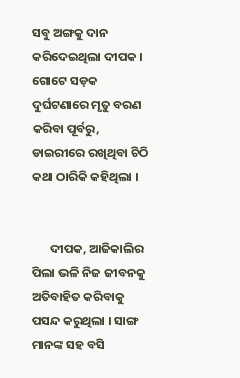ସବୁ ଅଙ୍ଗକୁ ଦାନ କରିଦେଇଥିଲା ଦୀପକ । ଗୋଟେ ସଡ଼କ ଦୁର୍ଘଟଣାରେ ମୃତୁ ବରଣ କରିବା ପୂର୍ବରୁ, ଡାଇରୀରେ ରଖିଥିବା ଚିଠି କଥା ଠାରିକି କହିଥିଲା ।


      ଦୀପକ, ଆଜିକାଲିର ପିଲା ଭଳି ନିଜ ଜୀବନକୁ ଅତିବାହିତ କରିବାକୁ ପସନ୍ଦ କରୁଥିଲା । ସାଙ୍ଗ ମାନଙ୍କ ସହ ବସି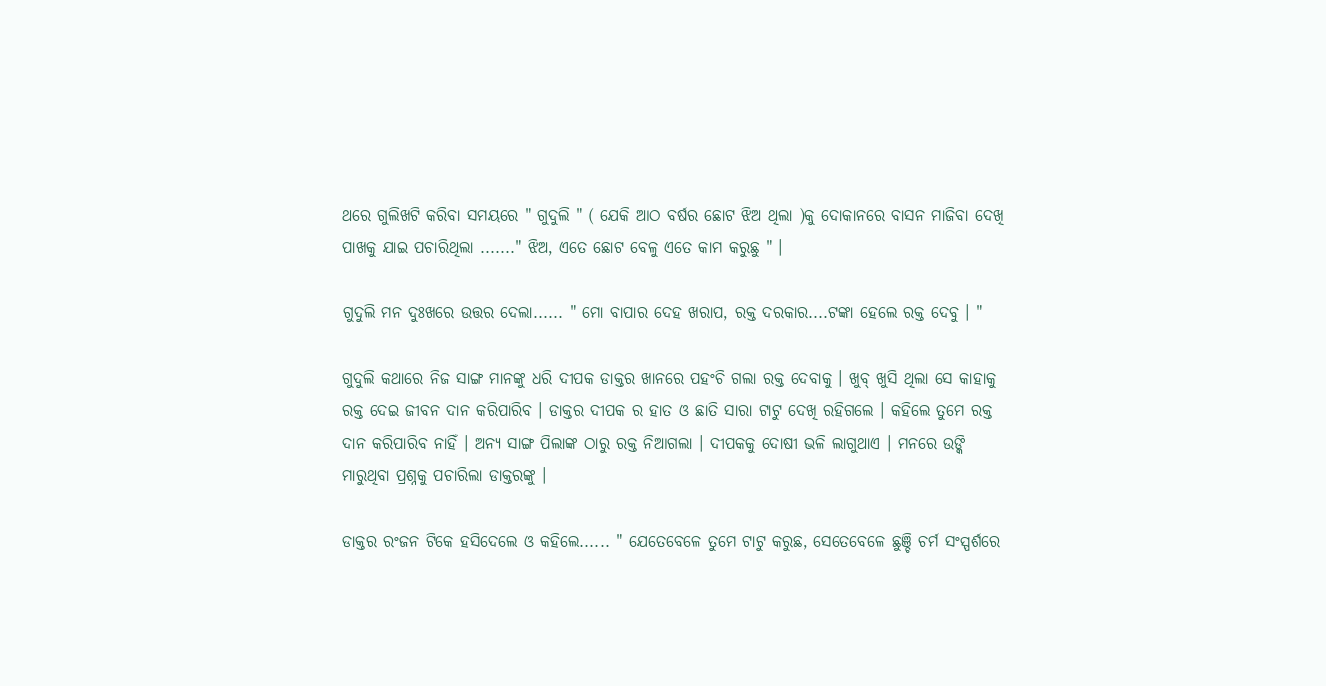ଥରେ ଗୁଲିଖଟି କରିବା ସମୟରେ " ଗୁଦୁଲି " ( ଯେକି ଆଠ ବର୍ଷର ଛୋଟ ଝିଅ ଥିଲା )କୁ ଦୋକାନରେ ବାସନ ମାଜିବା ଦେଖି ପାଖକୁ ଯାଇ ପଚାରିଥିଲା ......." ଝିଅ, ଏତେ ଛୋଟ ବେଳୁ ଏତେ କାମ କରୁଛୁ " ।

ଗୁଦୁଲି ମନ ଦୁଃଖରେ ଉତ୍ତର ଦେଲା...... " ମୋ ବାପାର ଦେହ ଖରାପ, ରକ୍ତ ଦରକାର....ଟଙ୍କା ହେଲେ ରକ୍ତ ଦେବୁ । "

ଗୁଦୁଲି କଥାରେ ନିଜ ସାଙ୍ଗ ମାନଙ୍କୁ ଧରି ଦୀପକ ଡାକ୍ତର ଖାନରେ ପହଂଚି ଗଲା ରକ୍ତ ଦେବାକୁ । ଖୁବ୍ ଖୁସି ଥିଲା ସେ କାହାକୁ ରକ୍ତ ଦେଇ ଜୀବନ ଦାନ କରିପାରିବ । ଡାକ୍ତର ଦୀପକ ର ହାତ ଓ ଛାତି ସାରା ଟାଟୁ ଦେଖି ରହିଗଲେ । କହିଲେ ତୁମେ ରକ୍ତ ଦାନ କରିପାରିବ ନାହିଁ । ଅନ୍ୟ ସାଙ୍ଗ ପିଲାଙ୍କ ଠାରୁ ରକ୍ତ ନିଆଗଲା । ଦୀପକକୁ ଦୋଷୀ ଭଳି ଲାଗୁଥାଏ । ମନରେ ଉଙ୍କି ମାରୁଥିବା ପ୍ରଶ୍ନକୁ ପଚାରିଲା ଡାକ୍ତରଙ୍କୁ ।

ଡାକ୍ତର ରଂଜନ ଟିକେ ହସିଦେଲେ ଓ କହିଲେ...... " ଯେତେବେଳେ ତୁମେ ଟାଟୁ କରୁଛ, ସେତେବେଳେ ଛୁଞ୍ଚି ଚର୍ମ ସଂସ୍ପର୍ଶରେ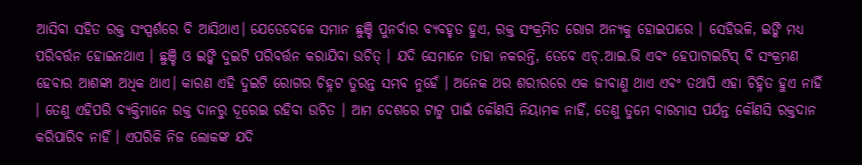ଆସିବା ସହିତ ରକ୍ତ ସଂସ୍ପର୍ଶରେ ବି ଆସିଥାଏ। ଯେତେବେଳେ ସମାନ ଛୁଞ୍ଚି ପୁନର୍ବାର ବ୍ୟବହୃତ ହୁଏ, ରକ୍ତ ସଂକ୍ରମିତ ରୋଗ ଅନ୍ୟକୁ ହୋଇପାରେ । ସେହିଭଳି, ଇଙ୍କି ମଧ୍ୟ ପରିବର୍ତ୍ତନ ହୋଇନଥାଏ । ଛୁଞ୍ଚି ଓ ଇଙ୍କି ଦୁଇଟି ପରିବର୍ତ୍ତନ କରାଯିବା ଉଚିତ୍ । ଯଦି ସେମାନେ ତାହା ନକରନ୍ତି, ତେବେ ଏଚ୍.ଆଇ.ଭି ଏବଂ ହେପାଟାଇଟିସ୍ ବି ସଂକ୍ରମଣ ହେବାର ଆଶଙ୍କା ଅଧିକ ଥାଏ। କାରଣ ଏହି ଦୁଇଟି ରୋଗର ଚିହ୍ନଟ ତୁରନ୍ତ ସମ୍ଭବ ନୁହେଁ । ଅନେକ ଥର ଶରୀରରେ ଏକ ଜୀବାଣୁ ଥାଏ ଏବଂ ତଥାପି ଏହା ଚିହ୍ନିତ ହୁଏ ନାହିଁ । ତେଣୁ ଏହିପରି ବ୍ୟକ୍ତିମାନେ ରକ୍ତ ଦାନରୁ ଦୂରେଇ ରହିବା ଉଚିତ । ଆମ ଦେଶରେ ଟାଟୁ ପାଇଁ କୌଣସି ନିୟାମକ ନାହିଁ, ତେଣୁ ତୁମେ ବାରମାସ ପର୍ଯନ୍ତ କୌଣସି ରକ୍ତଦାନ କରିପାରିବ ନାହିଁ । ଏପରିକି ନିଜ ଲୋକଙ୍କ ଯଦି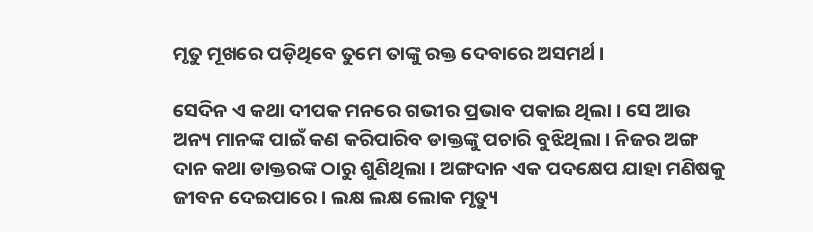ମୃତୁ ମୂଖରେ ପଡ଼ିଥିବେ ତୁମେ ତାଙ୍କୁ ରକ୍ତ ଦେବାରେ ଅସମର୍ଥ ।

ସେଦିନ ଏ କଥା ଦୀପକ ମନରେ ଗଭୀର ପ୍ରଭାବ ପକାଇ ଥିଲା । ସେ ଆଉ ଅନ୍ୟ ମାନଙ୍କ ପାଇଁ କଣ କରିପାରିବ ଡାକ୍ତଙ୍କୁ ପଚାରି ବୁଝିଥିଲା । ନିଜର ଅଙ୍ଗ ଦାନ କଥା ଡାକ୍ତରଙ୍କ ଠାରୁ ଶୁଣିଥିଲା । ଅଙ୍ଗଦାନ ଏକ ପଦକ୍ଷେପ ଯାହା ମଣିଷକୁ ଜୀବନ ଦେଇପାରେ । ଲକ୍ଷ ଲକ୍ଷ ଲୋକ ମୃତ୍ୟୁ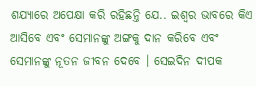ଶଯ୍ୟାରେ ଅପେକ୍ଷା କରି ରହିଛନ୍ତି ଯେ.. ଇଶ୍ୱର ଭାବରେ କିଏ ଆସିବେ ଏବଂ ସେମାନଙ୍କୁ ଅଙ୍ଗକୁ ଦାନ କରିବେ ଏବଂ ସେମାନଙ୍କୁ ନୂତନ ଜୀବନ ଦେବେ । ସେଇଦିନ ଦୀପକ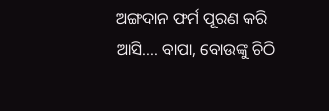ଅଙ୍ଗଦାନ ଫର୍ମ ପୂରଣ କରି ଆସି.... ବାପା, ବୋଉଙ୍କୁ ଚିଠି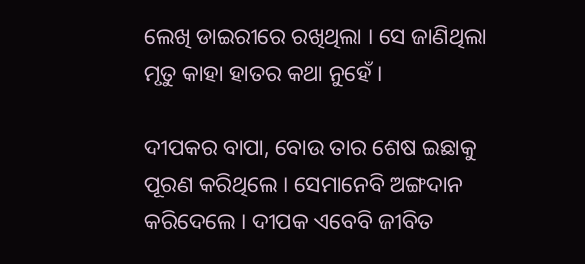ଲେଖି ଡାଇରୀରେ ରଖିଥିଲା । ସେ ଜାଣିଥିଲା ମୃତୁ କାହା ହାତର କଥା ନୁହେଁ ।

ଦୀପକର ବାପା, ବୋଉ ତାର ଶେଷ ଇଛାକୁ ପୂରଣ କରିଥିଲେ । ସେମାନେବି ଅଙ୍ଗଦାନ କରିଦେଲେ । ଦୀପକ ଏବେବି ଜୀବିତ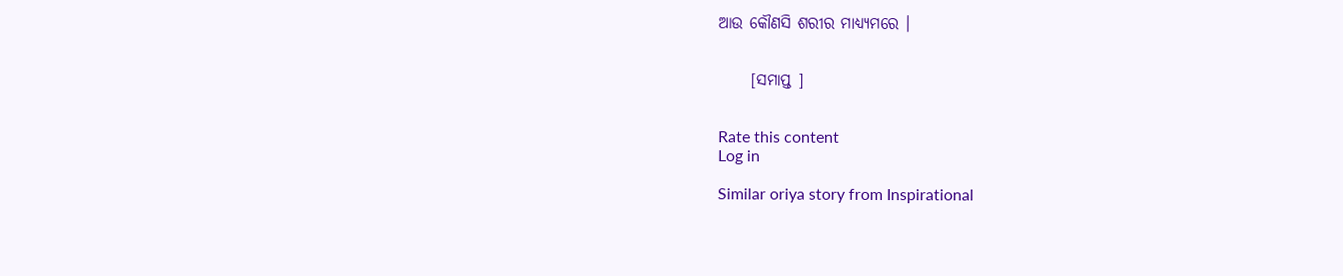ଆଉ କୌଣସି ଶରୀର ମାଧ୍ୟ୍ୟମରେ ।


     [ସମାପ୍ତ ]


Rate this content
Log in

Similar oriya story from Inspirational